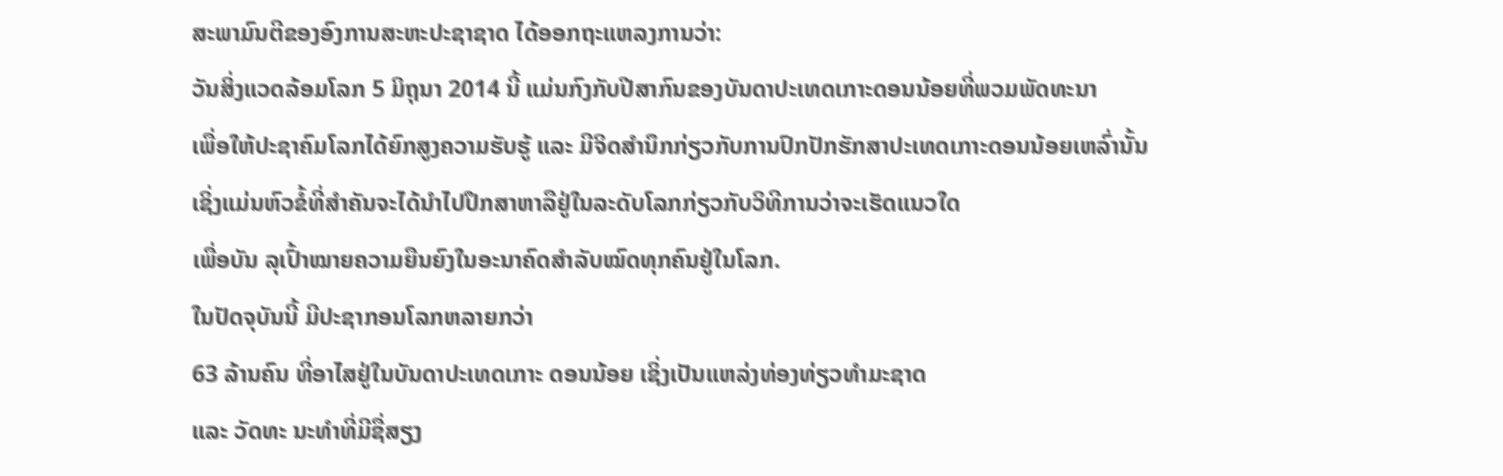ສະພາມົນຕີຂອງອົງການສະຫະປະຊາຊາດ ໄດ້ອອກຖະແຫລງການວ່າ:
ວັນສິ່ງແວດລ້ອມໂລກ 5 ມິຖຸນາ 2014 ນີ້ ແມ່ນກົງກັບປີສາກົນຂອງບັນດາປະເທດເກາະດອນນ້ອຍທີ່ພວມພັດທະນາ
ເພື່ອໃຫ້ປະຊາຄົມໂລກໄດ້ຍົກສູງຄວາມຮັບຮູ້ ແລະ ມີຈິດສຳນຶກກ່ຽວກັບການປົກປັກຮັກສາປະເທດເກາະດອນນ້ອຍເຫລົ່ານັ້ນ
ເຊິ່ງແມ່ນຫົວຂໍ້ທີ່ສຳຄັນຈະໄດ້ນຳໄປປຶກສາຫາລືຢູ່ໃນລະດັບໂລກກ່ຽວກັບວິທີການວ່າຈະເຮັດແນວໃດ
ເພື່ອບັນ ລຸເປົ້າໝາຍຄວາມຍືນຍົງໃນອະນາຄົດສຳລັບໝົດທຸກຄົນຢູ່ໃນໂລກ.
ໃນປັດຈຸບັນນີ້ ມີປະຊາກອນໂລກຫລາຍກວ່າ
63 ລ້ານຄົນ ທີ່ອາໄສຢູ່ໃນບັນດາປະເທດເກາະ ດອນນ້ອຍ ເຊິ່ງເປັນແຫລ່ງທ່ອງທ່ຽວທຳມະຊາດ
ແລະ ວັດທະ ນະທຳທີ່ມີຊື່ສຽງ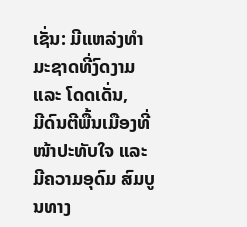ເຊັ່ນ: ມີແຫລ່ງທຳມະຊາດທີ່ງົດງາມ ແລະ ໂດດເດັ່ນ,
ມີດົນຕີພື້ນເມືອງທີ່ໜ້າປະທັບໃຈ ແລະ ມີຄວາມອຸດົມ ສົມບູນທາງ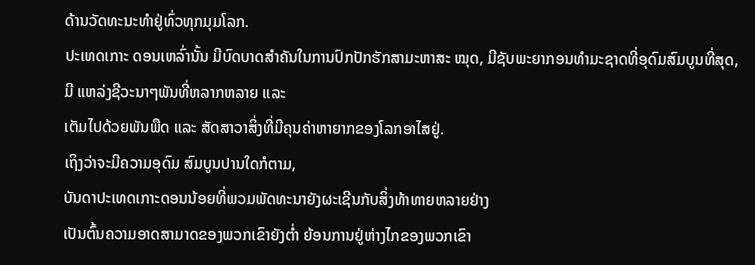ດ້ານວັດທະນະທຳຢູ່ທົ່ວທຸກມຸມໂລກ.
ປະເທດເກາະ ດອນເຫລົ່ານັ້ນ ມີບົດບາດສຳຄັນໃນການປົກປັກຮັກສາມະຫາສະ ໝຸດ, ມີຊັບພະຍາກອນທຳມະຊາດທີ່ອຸດົມສົມບູນທີ່ສຸດ,
ມີ ແຫລ່ງຊີວະນາໆພັນທີ່ຫລາກຫລາຍ ແລະ
ເຕັມໄປດ້ວຍພັນພືດ ແລະ ສັດສາວາສິ່ງທີ່ມີຄຸນຄ່າຫາຍາກຂອງໂລກອາໄສຢູ່.
ເຖິງວ່າຈະມີຄວາມອຸດົມ ສົມບູນປານໃດກໍຕາມ,
ບັນດາປະເທດເກາະດອນນ້ອຍທີ່ພວມພັດທະນາຍັງຜະເຊີນກັບສິ່ງທ້າທາຍຫລາຍຢ່າງ
ເປັນຕົ້ນຄວາມອາດສາມາດຂອງພວກເຂົາຍັງຕ່ຳ ຍ້ອນການຢູ່ຫ່າງໄກຂອງພວກເຂົາ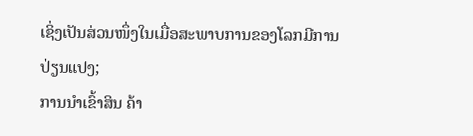ເຊິ່ງເປັນສ່ວນໜຶ່ງໃນເມື່ອສະພາບການຂອງໂລກມີການປ່ຽນແປງ;
ການນຳເຂົ້າສິນ ຄ້າ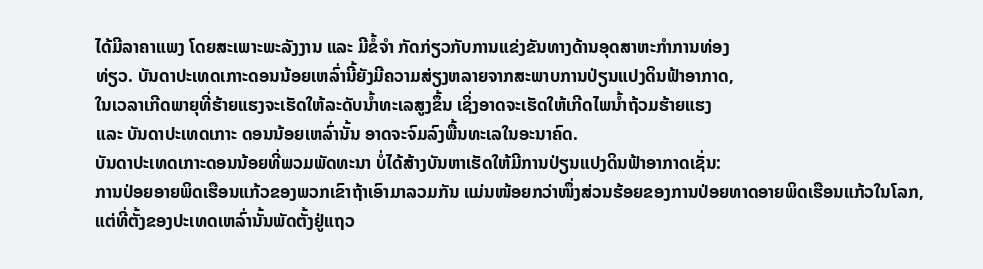ໄດ້ມີລາຄາແພງ ໂດຍສະເພາະພະລັງງານ ແລະ ມີຂໍ້ຈຳ ກັດກ່ຽວກັບການແຂ່ງຂັນທາງດ້ານອຸດສາຫະກຳການທ່ອງ
ທ່ຽວ. ບັນດາປະເທດເກາະດອນນ້ອຍເຫລົ່ານີ້ຍັງມີຄວາມສ່ຽງຫລາຍຈາກສະພາບການປ່ຽນແປງດິນຟ້າອາກາດ,
ໃນເວລາເກີດພາຍຸທີ່ຮ້າຍແຮງຈະເຮັດໃຫ້ລະດັບນ້ຳທະເລສູງຂຶ້ນ ເຊິ່ງອາດຈະເຮັດໃຫ້ເກີດໄພນ້ຳຖ້ວມຮ້າຍແຮງ
ແລະ ບັນດາປະເທດເກາະ ດອນນ້ອຍເຫລົ່ານັ້ນ ອາດຈະຈົມລົງພື້ນທະເລໃນອະນາຄົດ.
ບັນດາປະເທດເກາະດອນນ້ອຍທີ່ພວມພັດທະນາ ບໍ່ໄດ້ສ້າງບັນຫາເຮັດໃຫ້ມີການປ່ຽນແປງດິນຟ້າອາກາດເຊັ່ນ:
ການປ່ອຍອາຍພິດເຮືອນແກ້ວຂອງພວກເຂົາຖ້າເອົາມາລວມກັນ ແມ່ນໜ້ອຍກວ່າໜຶ່ງສ່ວນຮ້ອຍຂອງການປ່ອຍທາດອາຍພິດເຮືອນແກ້ວໃນໂລກ,
ແຕ່ທີ່ຕັ້ງຂອງປະເທດເຫລົ່ານັ້ນພັດຕັ້ງຢູ່ແຖວ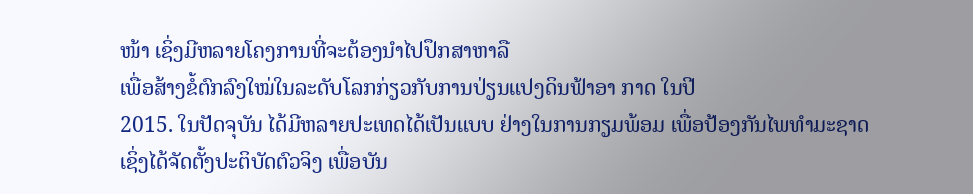ໜ້າ ເຊິ່ງມີຫລາຍໂຄງການທີ່ຈະຕ້ອງນຳໄປປຶກສາຫາລື
ເພື່ອສ້າງຂໍ້ຕົກລົງໃໝ່ໃນລະດັບໂລກກ່ຽວກັບການປ່ຽນແປງດິນຟ້າອາ ກາດ ໃນປີ
2015. ໃນປັດຈຸບັນ ໄດ້ມີຫລາຍປະເທດໄດ້ເປັນແບບ ຢ່າງໃນການກຽມພ້ອມ ເພື່ອປ້ອງກັນໄພທຳມະຊາດ
ເຊິ່ງໄດ້ຈັດຕັ້ງປະຕິບັດຕົວຈິງ ເພື່ອບັນ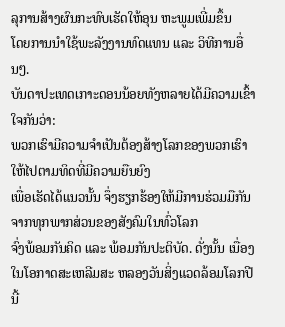ລຸການສ້າງຜົນກະທົບເຮັດໃຫ້ອຸນ ຫະພູມເພີ່ມຂຶ້ນ
ໂດຍການນຳໃຊ້ພະລັງງານທົດແທນ ແລະ ວິທີການອື່ນໆ.
ບັນດາປະເທດເກາະດອນນ້ອຍທັງຫລາຍໄດ້ມີຄວາມເຂົ້າໃຈກັນວ່າ:
ພວກເຮົາມີຄວາມຈຳເປັນຕ້ອງສ້າງໂລກຂອງພວກເຮົາໃຫ້ໄປຕາມທິດທີ່ມີຄວາມຍືນຍົງ
ເພື່ອເຮັດໄດ້ແນວນັ້ນ ຈຶ່ງຮຽກຮ້ອງໃຫ້ມີການຮ່ວມມືກັນຈາກທຸກພາກສ່ວນຂອງສັງຄົມໃນທົ່ວໂລກ
ຈົ່ງພ້ອມກັນຄິດ ແລະ ພ້ອມກັນປະຕິບັດ. ດັ່ງນັ້ນ ເນື່ອງໃນໂອກາດສະເຫລີມສະ ຫລອງວັນສິ່ງແວດລ້ອມໂລກປີນີ້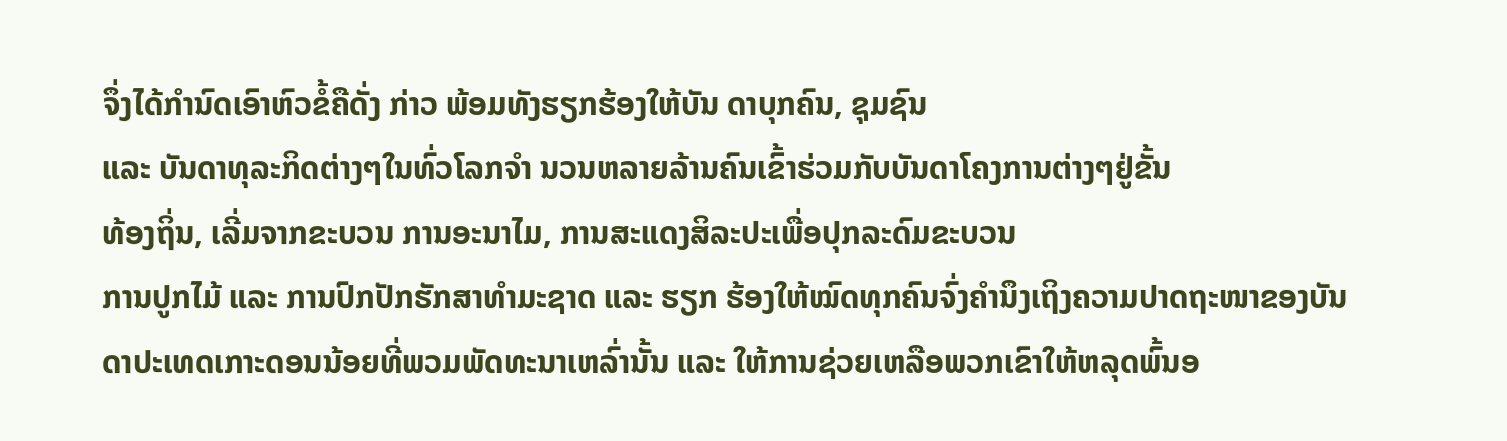ຈຶ່ງໄດ້ກຳນົດເອົາຫົວຂໍ້ຄືດັ່ງ ກ່າວ ພ້ອມທັງຮຽກຮ້ອງໃຫ້ບັນ ດາບຸກຄົນ, ຊຸມຊົນ
ແລະ ບັນດາທຸລະກິດຕ່າງໆໃນທົ່ວໂລກຈຳ ນວນຫລາຍລ້ານຄົນເຂົ້າຮ່ວມກັບບັນດາໂຄງການຕ່າງໆຢູ່ຂັ້ນ
ທ້ອງຖິ່ນ, ເລີ່ມຈາກຂະບວນ ການອະນາໄມ, ການສະແດງສິລະປະເພື່ອປຸກລະດົມຂະບວນ
ການປູກໄມ້ ແລະ ການປົກປັກຮັກສາທຳມະຊາດ ແລະ ຮຽກ ຮ້ອງໃຫ້ໝົດທຸກຄົນຈົ່ງຄຳນຶງເຖິງຄວາມປາດຖະໜາຂອງບັນ
ດາປະເທດເກາະດອນນ້ອຍທີ່ພວມພັດທະນາເຫລົ່ານັ້ນ ແລະ ໃຫ້ການຊ່ວຍເຫລືອພວກເຂົາໃຫ້ຫລຸດພົ້ນອ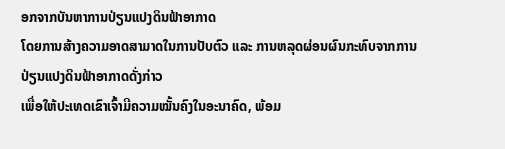ອກຈາກບັນຫາການປ່ຽນແປງດິນຟ້າອາກາດ
ໂດຍການສ້າງຄວາມອາດສາມາດໃນການປັບຕົວ ແລະ ການຫລຸດຜ່ອນຜົນກະທົບຈາກການປ່ຽນແປງດິນຟ້າອາກາດດັ່ງກ່າວ
ເພື່ອໃຫ້ປະເທດເຂົາເຈົ້າມີຄວາມໝັ້ນຄົງໃນອະນາຄົດ, ພ້ອມ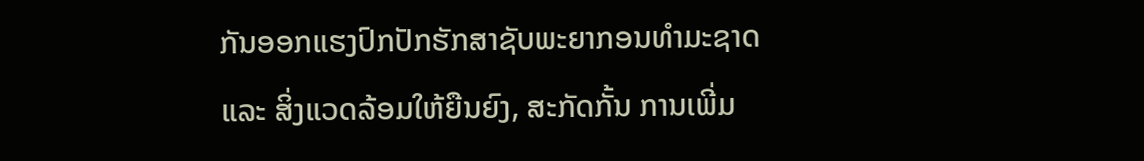ກັນອອກແຮງປົກປັກຮັກສາຊັບພະຍາກອນທຳມະຊາດ
ແລະ ສິ່ງແວດລ້ອມໃຫ້ຍືນຍົງ, ສະກັດກັ້ນ ການເພີ່ມ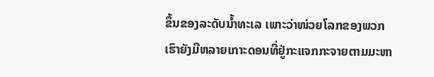ຂຶ້ນຂອງລະດັບນ້ຳທະເລ ເພາະວ່າໜ່ວຍໂລກຂອງພວກເຮົາຍັງມີຫລາຍເກາະດອນທີ່ຢູ່ກະແຈກກະຈາຍຕາມມະຫາ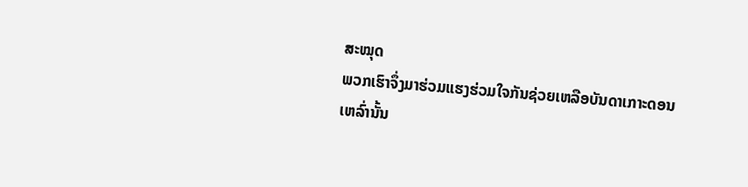ສະໝຸດ
ພວກເຮົາຈຶ່ງມາຮ່ວມແຮງຮ່ວມໃຈກັນຊ່ວຍເຫລືອບັນດາເກາະດອນເຫລົ່ານັ້ນ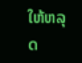ໃຫ້ຫລຸດ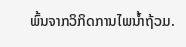ພົ້ນຈາກວິກິດການໄພນ້ຳຖ້ວມ.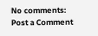No comments:
Post a Comment